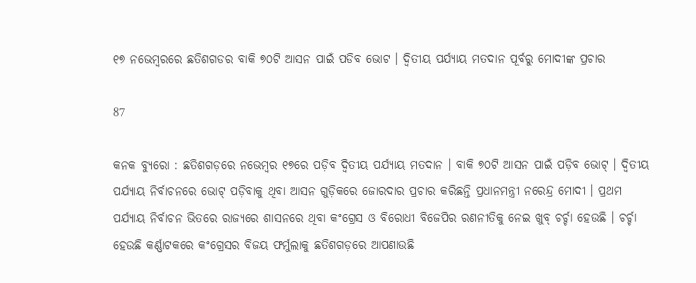୧୭ ନଭେମ୍ବରରେ ଛତିଶଗଡର ବାକି ୭୦ଟି ଆସନ ପାଇଁ ପଡିବ ଭୋଟ । ଦ୍ୱିତୀୟ ପର୍ଯ୍ୟାୟ ମତଦାନ ପୂର୍ବରୁ ମୋଦୀଙ୍କ ପ୍ରଚାର

87

କନକ ବ୍ୟୁରୋ : ଛତିଶଗଡ଼ରେ ନଭେମ୍ବର ୧୭ରେ ପଡ଼ିବ ଦ୍ୱିତୀୟ ପର୍ଯ୍ୟାୟ ମତଦାନ । ବାକି ୭୦ଟି ଆସନ ପାଇଁ ପଡ଼ିବ ଭୋଟ୍ । ଦ୍ୱିତୀୟ ପର୍ଯ୍ୟାୟ ନିର୍ବାଚନରେ ଭୋଟ୍ ପଡ଼ିବାକୁ ଥିବା ଆସନ ଗୁଡ଼ିକରେ ଜୋରଦାର ପ୍ରଚାର କରିଛନ୍ତି ପ୍ରଧାନମନ୍ତ୍ରୀ ନରେନ୍ଦ୍ର ମୋଦୀ । ପ୍ରଥମ ପର୍ଯ୍ୟାୟ ନିର୍ବାଚନ ଭିତରେ ରାଜ୍ୟରେ ଶାସନରେ ଥିବା କଂଗ୍ରେସ ଓ ବିରୋଧୀ ବିଜେପିର ରଣନୀତିକୁ ନେଇ ଖୁବ୍ ଚର୍ଚ୍ଚା ହେଉଛି । ଚର୍ଚ୍ଚା ହେଉଛି କର୍ଣ୍ଣାଟକରେ କଂଗ୍ରେସର ବିଜୟ ଫର୍ମୁଲାକୁ ଛତିଶଗଡ଼ରେ ଆପଣାଉଛି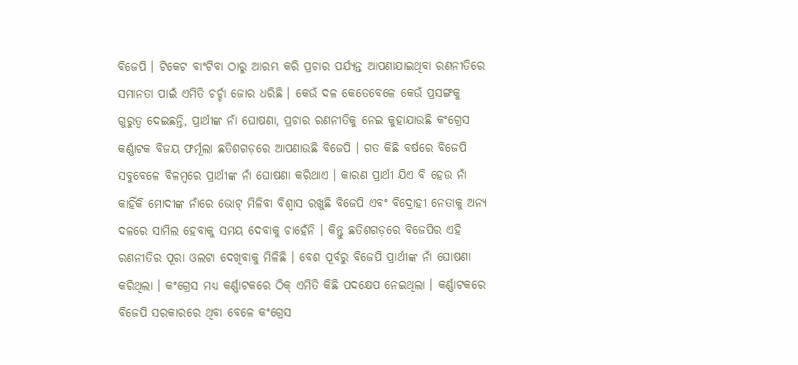ବିଜେପି । ଟିକେଟ ବାଂଟିବା ଠାରୁ ଆରମ୍ଭ କରି ପ୍ରଚାର ପର୍ଯ୍ୟନ୍ତ ଆପଣାଯାଇଥିବା ରଣନୀତିରେ ସମାନତା ପାଇଁ ଏମିତି ଚର୍ଚ୍ଚା ଜୋର ଧରିଛି । କେଉଁ ଦଳ କେତେବେଳେ କେଉଁ ପ୍ରସଙ୍ଗକୁ ଗୁରୁତ୍ୱ ଦେଇଛନ୍ତି, ପ୍ରାର୍ଥୀଙ୍କ ନାଁ ଘୋଷଣା, ପ୍ରଚାର ରଣନୀତିକୁ ନେଇ କୁହାଯାଉଛି କଂଗ୍ରେସ କର୍ଣ୍ଣାଟକ ବିଜୟ ଫର୍ମୂଲା ଛତିଶଗଡ଼ରେ ଆପଣାଉଛି ବିଜେପି । ଗତ କିଛି ବର୍ଷରେ ବିଜେପି ସବୁବେଳେ ବିଳମ୍ବରେ ପ୍ରାର୍ଥୀଙ୍କ ନାଁ ଘୋଷଣା କରିଥାଏ । କାରଣ ପ୍ରାର୍ଥୀ ଯିଏ ବି ହେଉ ନାଁ କାହିଁକି ମୋଦୀଙ୍କ ନାଁରେ ଭୋଟ୍ ମିଳିବା ବିଶ୍ୱାସ ରଖୁଛି ବିଜେପି ଏବଂ ବିଦ୍ରୋହୀ ନେତାକୁ ଅନ୍ୟ ଦଳରେ ସାମିଲ ହେବାକୁ ସମୟ ଦେବାକୁ ଚାହେଁନି । କିନ୍ତୁ ଛତିଶଗଡ଼ରେ ବିଜେପିର ଏହି ରଣନୀତିର ପୂରା ଓଲଟା ଦେଖିବାକୁ ମିଳିଛି । ବେଶ ପୂର୍ବରୁ ବିଜେପି ପ୍ରାର୍ଥୀଙ୍କ ନାଁ ଘୋଷଣା କରିଥିଲା । କଂଗ୍ରେସ ମଧ୍ୟ କର୍ଣ୍ଣାଟକରେ ଠିକ୍ ଏମିତି କିଛି ପଦକ୍ଷେପ ନେଇଥିଲା । କର୍ଣ୍ଣାଟକରେ ବିଜେପି ସରକାରରେ ଥିବା ବେଳେ କଂଗ୍ରେସ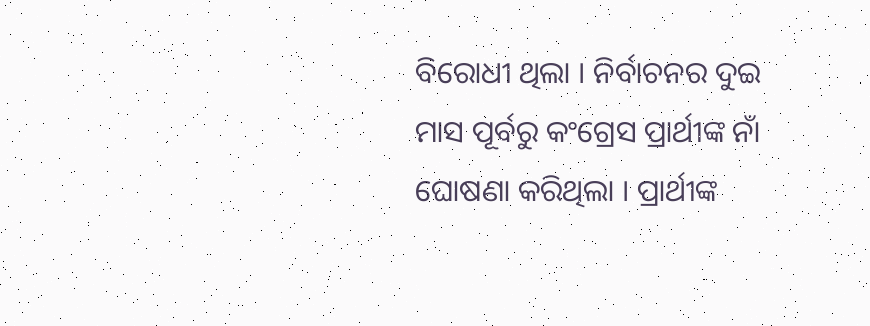ବିରୋଧୀ ଥିଲା । ନିର୍ବାଚନର ଦୁଇ ମାସ ପୂର୍ବରୁ କଂଗ୍ରେସ ପ୍ରାର୍ଥୀଙ୍କ ନାଁ ଘୋଷଣା କରିଥିଲା । ପ୍ରାର୍ଥୀଙ୍କ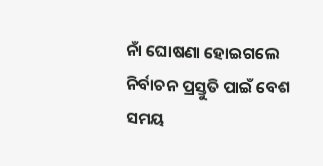ନାଁ ଘୋଷଣା ହୋଇଗଲେ ନିର୍ବାଚନ ପ୍ରସ୍ତୁତି ପାଇଁ ବେଶ ସମୟ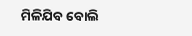ମିଳିଯିବ ବୋଲି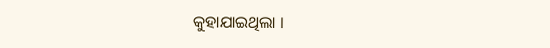କୁହାଯାଇଥିଲା ।